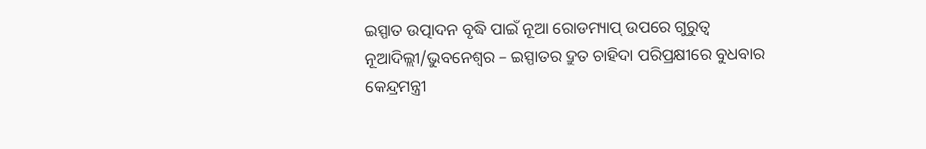ଇସ୍ପାତ ଉତ୍ପାଦନ ବୃଦ୍ଧି ପାଇଁ ନୂଆ ରୋଡମ୍ୟାପ୍ ଉପରେ ଗୁରୁତ୍ୱ
ନୂଆଦିଲ୍ଲୀ/ଭୁବନେଶ୍ୱର – ଇସ୍ପାତର ଦ୍ରୁତ ଚାହିଦା ପରିପ୍ରକ୍ଷୀରେ ବୁଧବାର କେନ୍ଦ୍ରମନ୍ତ୍ରୀ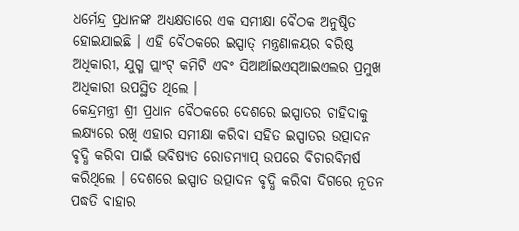ଧର୍ମେନ୍ଦ୍ର ପ୍ରଧାନଙ୍କ ଅଧ୍ୟକ୍ଷତାରେ ଏକ ସମୀକ୍ଷା ବୈଠକ ଅନୁଷ୍ଠିତ ହୋଇଯାଇଛି । ଏହି ବୈଠକରେ ଇସ୍ପାତ୍ ମନ୍ତ୍ରଣାଳୟର ବରିଷ୍ଠ ଅଧିକାରୀ, ଯୁଗ୍ମ ପ୍ଲାଂଟ୍ କମିଟି ଏବଂ ସିଆର୍ଆଇଏସ୍ଆଇଏଲର ପ୍ରମୁଖ ଅଧିକାରୀ ଉପସ୍ଥିତ ଥିଲେ ।
କେନ୍ଦ୍ରମନ୍ତ୍ରୀ ଶ୍ରୀ ପ୍ରଧାନ ବୈଠକରେ ଦେଶରେ ଇସ୍ପାତର ଚାହିଦାକୁ ଲକ୍ଷ୍ୟରେ ରଖି ଏହାର ସମୀକ୍ଷା କରିବା ସହିତ ଇସ୍ପାତର ଉତ୍ପାଦନ ବୃଦ୍ଧି କରିବା ପାଇଁ ଭବିଷ୍ୟତ ରୋଡମ୍ୟାପ୍ ଉପରେ ବିଚାରବିମର୍ଷ କରିଥିଲେ । ଦେଶରେ ଇସ୍ପାତ ଉତ୍ପାଦନ ବୃଦ୍ଧି କରିବା ଦିଗରେ ନୂତନ ପଦ୍ଧତି ବାହାର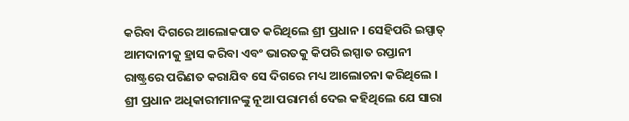କରିବା ଦିଗରେ ଆଲୋକପାତ କରିଥିଲେ ଶ୍ରୀ ପ୍ରଧାନ । ସେହିପରି ଇସ୍ପାତ୍ ଆମଦାନୀକୁ ହ୍ରାସ କରିବା ଏବଂ ଭାରତକୁ କିପରି ଇସ୍ପାତ ରପ୍ତାନୀ ରାଷ୍ଟ୍ରରେ ପରିଣତ କରାଯିବ ସେ ଦିଗରେ ମଧ୍ୟ ଆଲୋଚନା କରିଥିଲେ ।
ଶ୍ରୀ ପ୍ରଧାନ ଅଧିକାରୀମାନଙ୍କୁ ନୂଆ ପରାମର୍ଶ ଦେଇ କହିଥିଲେ ଯେ ସାରା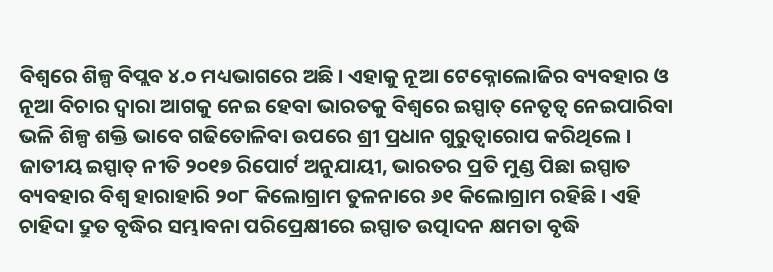ବିଶ୍ୱରେ ଶିଳ୍ପ ବିପ୍ଲବ ୪.୦ ମଧ୍ୟଭାଗରେ ଅଛି । ଏହାକୁ ନୂଆ ଟେକ୍ନୋଲୋଜିର ବ୍ୟବହାର ଓ ନୂଆ ବିଚାର ଦ୍ୱାରା ଆଗକୁ ନେଇ ହେବା ଭାରତକୁ ବିଶ୍ୱରେ ଇସ୍ପାତ୍ ନେତୃତ୍ୱ ନେଇପାରିବା ଭଳି ଶିଳ୍ପ ଶକ୍ତି ଭାବେ ଗଢିତୋଳିବା ଉପରେ ଶ୍ରୀ ପ୍ରଧାନ ଗୁରୁତ୍ୱାରୋପ କରିଥିଲେ । ଜାତୀୟ ଇସ୍ପାତ୍ ନୀତି ୨୦୧୭ ରିପୋର୍ଟ ଅନୁଯାୟୀ, ଭାରତର ପ୍ରତି ମୁଣ୍ଡ ପିଛା ଇସ୍ପାତ ବ୍ୟବହାର ବିଶ୍ୱ ହାରାହାରି ୨୦୮ କିଲୋଗ୍ରାମ ତୁଳନାରେ ୬୧ କିଲୋଗ୍ରାମ ରହିଛି । ଏହି ଚାହିଦା ଦ୍ରୁତ ବୃଦ୍ଧିର ସମ୍ଭାବନା ପରିପ୍ରେକ୍ଷୀରେ ଇସ୍ପାତ ଉତ୍ପାଦନ କ୍ଷମତା ବୃଦ୍ଧି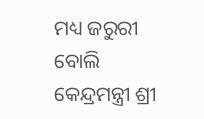ମଧ୍ୟ ଜରୁରୀ ବୋଲି କେନ୍ଦ୍ରମନ୍ତ୍ରୀ ଶ୍ରୀ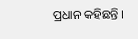ପ୍ରଧାନ କହିଛନ୍ତି ।